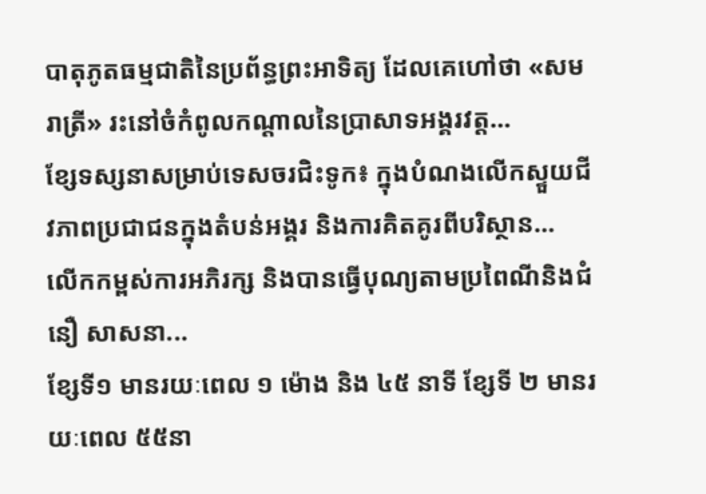បាតុភូតធម្មជាតិនៃប្រព័ន្ធព្រះអាទិត្យ ដែលគេហៅថា «សមរាត្រី» រះនៅចំកំពូលកណ្ដាលនៃប្រាសាទអង្គរវត្ត...
ខ្សែទស្សនាសម្រាប់ទេសចរជិះទូក៖ ក្នុងបំណងលើកស្ទួយជីវភាពប្រជាជនក្នុងតំបន់អង្គរ និងការគិតគូរពីបរិស្ថាន...
លើកកម្ពស់ការអភិរក្ស និងបានធ្វើបុណ្យតាមប្រពៃណីនិងជំនឿ សាសនា...
ខ្សែទី១ មានរយៈពេល ១ ម៉ោង និង ៤៥ នាទី ខ្សែទី ២ មានរយៈពេល ៥៥នា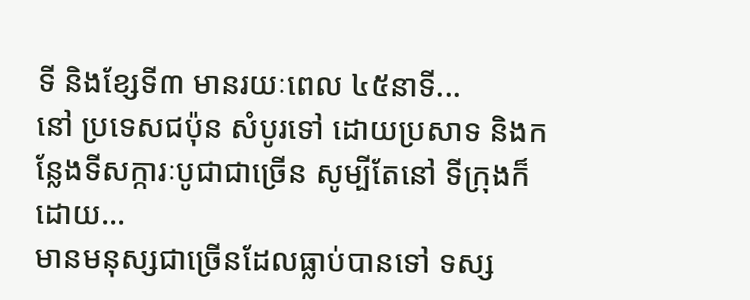ទី និងខ្សែទី៣ មានរយៈពេល ៤៥នាទី...
នៅ ប្រទេសជប៉ុន សំបូរទៅ ដោយប្រសាទ និងកន្លែងទីសក្ការៈបូជាជាច្រើន សូម្បីតែនៅ ទីក្រុងក៏ដោយ...
មានមនុស្សជាច្រើនដែលធ្លាប់បានទៅ ទស្ស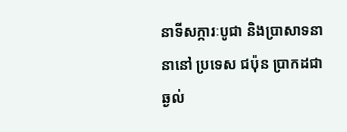នាទីសក្ការៈបូជា និងប្រាសាទនានានៅ ប្រទេស ជប៉ុន ប្រាកដជាឆ្ងល់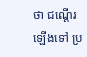ថា ជណ្ដើរឡើងទៅ ប្រ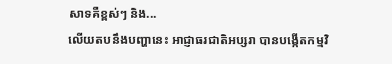សាទគឺខ្ពស់ៗ និង...
លើយតបនឹងបញ្ហានេះ អាជ្ញាធរជាតិអប្សរា បានបង្កើតកម្មវិ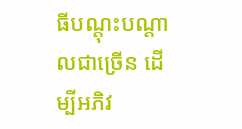ធីបណ្តុះបណ្តាលជាច្រើន ដើម្បីអភិវ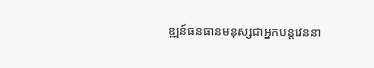ឌ្ឍន៍ធនធានមនុស្សជាអ្នកបន្តវេននា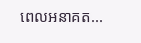ពេលអនាគត...